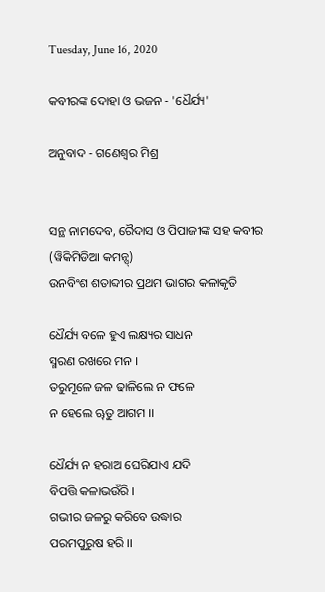Tuesday, June 16, 2020

କବୀରଙ୍କ ଦୋହା ଓ ଭଜନ - 'ଧୈର୍ଯ୍ୟ'

ଅନୁବାଦ - ଗଣେଶ୍ୱର ମିଶ୍ର


ସନ୍ଥ ନାମଦେବ, ରୈଦାସ ଓ ପିପାଜୀଙ୍କ ସହ କବୀର (ୱିକିମିଡିଆ କମନ୍ସ୍)
ଉନବିଂଶ ଶତାବ୍ଦୀର ପ୍ରଥମ ଭାଗର କଳାକୃତି

ଧୈର୍ଯ୍ୟ ବଳେ ହୁଏ ଲକ୍ଷ୍ୟର ସାଧନ
ସ୍ମରଣ ରଖରେ ମନ ।
ତରୁମୂଳେ ଜଳ ଢାଳିଲେ ନ ଫଳେ
ନ ହେଲେ ୠତୁ ଆଗମ ।।

ଧୈର୍ଯ୍ୟ ନ ହରାଅ ଘେରିଯାଏ ଯଦି
ବିପତ୍ତି କଳାଭଉଁରି ।
ଗଭୀର ଜଳରୁ କରିବେ ଉଦ୍ଧାର
ପରମପୁରୁଷ ହରି ।।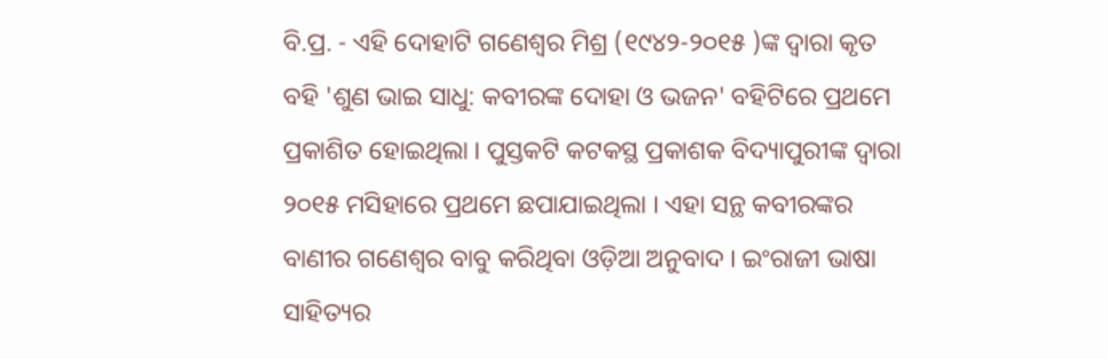ବି.ପ୍ର. - ଏହି ଦୋହାଟି ଗଣେଶ୍ୱର ମିଶ୍ର (୧୯୪୨-୨୦୧୫ )ଙ୍କ ଦ୍ୱାରା କୃତ ବହି 'ଶୁଣ ଭାଇ ସାଧୁ: କବୀରଙ୍କ ଦୋହା ଓ ଭଜନ' ବହିଟିରେ ପ୍ରଥମେ ପ୍ରକାଶିତ ହୋଇଥିଲା । ପୁସ୍ତକଟି କଟକସ୍ଥ ପ୍ରକାଶକ ବିଦ୍ୟାପୁରୀଙ୍କ ଦ୍ୱାରା ୨୦୧୫ ମସିହାରେ ପ୍ରଥମେ ଛପାଯାଇଥିଲା । ଏହା ସନ୍ଥ କବୀରଙ୍କର ବାଣୀର ଗଣେଶ୍ୱର ବାବୁ କରିଥିବା ଓଡ଼ିଆ ଅନୁବାଦ । ଇଂରାଜୀ ଭାଷା ସାହିତ୍ୟର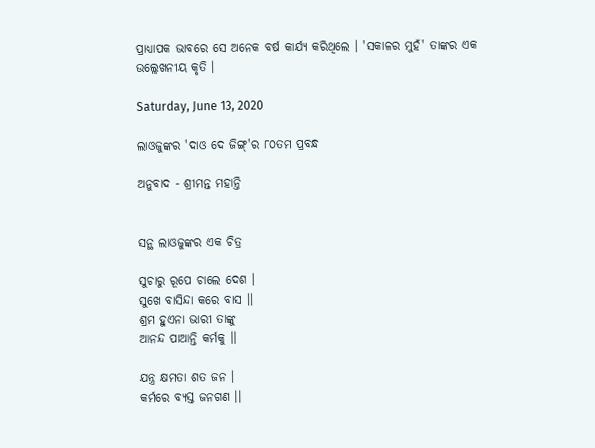ପ୍ରାଧ୍ୟାପକ ଭାବରେ ସେ ଅନେକ ବର୍ଷ କାର୍ଯ୍ୟ କରିଥିଲେ । 'ସକାଳର ମୁହଁ' ତାଙ୍କର ଏକ ଉଲ୍ଲେଖନୀୟ କୃତି ।

Saturday, June 13, 2020

ଲାଓଜୁଙ୍କର 'ଦାଓ ଦେ ଜିଙ୍ଗ୍'ର ୮୦ତମ ପ୍ରବନ୍ଧ

ଅନୁବାଦ - ଶ୍ରୀମନ୍ତ ମହାନ୍ତି


ସନ୍ଥ ଲାଓଜୁଙ୍କର ଏକ ଚିତ୍ର

ସୁଚାରୁ ରୂପେ ଚାଲେ ଦେଶ ।
ସୁଖେ ବାସିନ୍ଦା କରେ ବାସ ।।
ଶ୍ରମ ହୁଏନା ଭାରୀ ତାଙ୍କୁ
ଆନନ୍ଦ ପାଆନ୍ତି କର୍ମକୁ ।।

ଯନ୍ତ୍ର କ୍ଷମତା ଶତ ଜନ ।
କର୍ମରେ ବ୍ୟସ୍ତ ଜନଗଣ ।।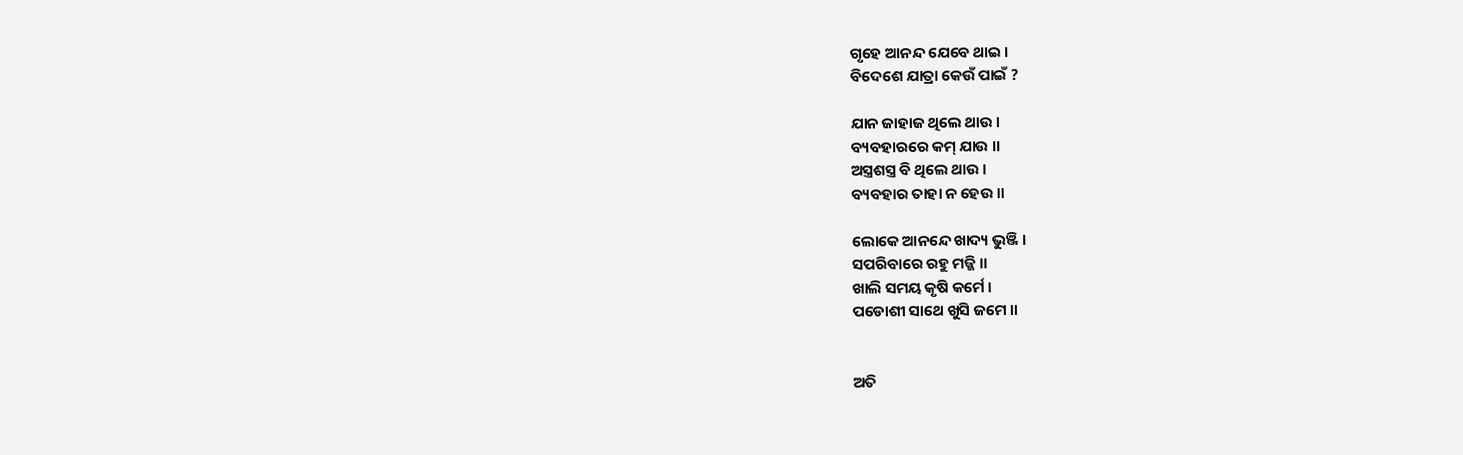ଗୃହେ ଆନନ୍ଦ ଯେବେ ଥାଇ ।
ବିଦେଶେ ଯାତ୍ରା କେଉଁ ପାଇଁ ?

ଯାନ ଜାହାଜ ଥିଲେ ଥାଉ ।
ବ୍ୟବହାରରେ କମ୍ ଯାଉ ।।
ଅସ୍ତ୍ରଶସ୍ତ୍ର ବି ଥିଲେ ଥାଉ ।
ବ୍ୟବହାର ତାହା ନ ହେଉ ।।

ଲୋକେ ଆନନ୍ଦେ ଖାଦ୍ୟ ଭୁଞ୍ଜି ।
ସପରିବାରେ ରହୁ ମଜ୍ଜି ।।
ଖାଲି ସମୟ କୃଷି କର୍ମେ ।
ପଡୋଶୀ ସାଥେ ଖୁସି ଜମେ ।।


ଅତି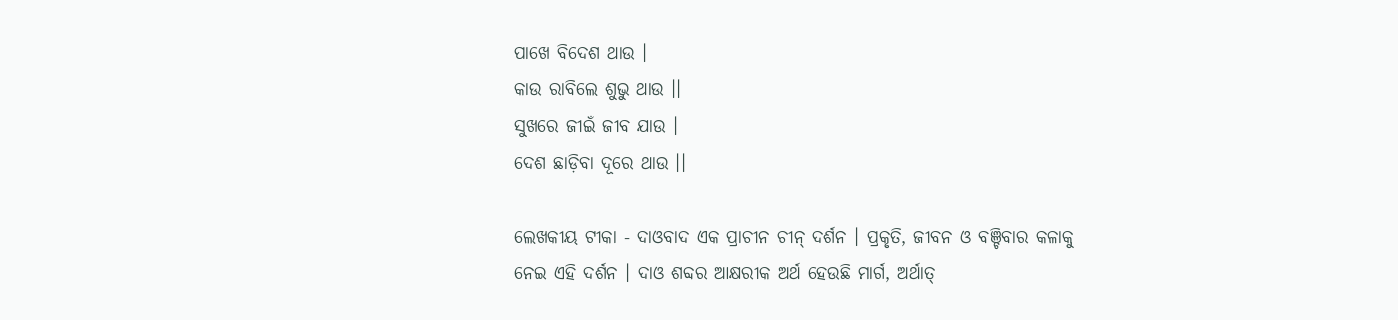ପାଖେ ବିଦେଶ ଥାଉ ।
କାଉ ରାବିଲେ ଶୁଭୁ ଥାଉ ।।
ସୁଖରେ ଜୀଇଁ ଜୀବ ଯାଉ ।
ଦେଶ ଛାଡ଼ିବା ଦୂରେ ଥାଉ ।।

ଲେଖକୀୟ ଟୀକା - ଦାଓବାଦ ଏକ ପ୍ରାଚୀନ ଚୀନ୍ ଦର୍ଶନ । ପ୍ରକୃତି, ଜୀବନ ଓ ବଞ୍ଚିବାର କଳାକୁ ନେଇ ଏହି ଦର୍ଶନ । ଦାଓ ଶବ୍ଦର ଆକ୍ଷରୀକ ଅର୍ଥ ହେଉଛି ମାର୍ଗ, ଅର୍ଥାତ୍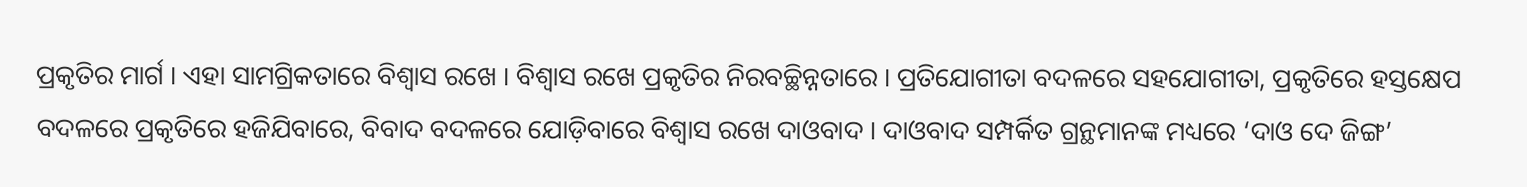ପ୍ରକୃତିର ମାର୍ଗ । ଏହା ସାମଗ୍ରିକତାରେ ବିଶ୍ୱାସ ରଖେ । ବିଶ୍ୱାସ ରଖେ ପ୍ରକୃତିର ନିରବଚ୍ଛିନ୍ନତାରେ । ପ୍ରତିଯୋଗୀତା ବଦଳରେ ସହଯୋଗୀତା, ପ୍ରକୃତିରେ ହସ୍ତକ୍ଷେପ ବଦଳରେ ପ୍ରକୃତିରେ ହଜିଯିବାରେ, ବିବାଦ ବଦଳରେ ଯୋଡ଼ିବାରେ ବିଶ୍ୱାସ ରଖେ ଦାଓବାଦ । ଦାଓବାଦ ସମ୍ପର୍କିତ ଗ୍ରନ୍ଥମାନଙ୍କ ମଧ୍ୟରେ ‘ଦାଓ ଦେ ଜିଙ୍ଗ’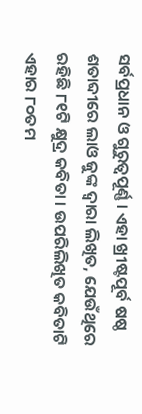ସର୍ବପ୍ରଧାନ ଓ ଗୁରୁତ୍ୱପୂର୍ଣ୍ଣ । ଏହା ଖ୍ରୀଷ୍ଟପୂର୍ବ ଷଷ୍ଠ ଶତାବ୍ଦୀରେ ଲାଓ ଜୁଙ୍କ ଦ୍ୱାରା ଲିଖିତ, ଯେଉଁଥିରେ ରହିଛି ୮୧ଟି କ୍ଷୁଦ୍ର କବିତା । ଉପରିଲିଖିତ କବିତାଟି ଏହାର ୮୦ତମ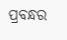ପ୍ରବନ୍ଧର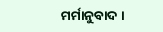ମର୍ମାନୁବାଦ ।